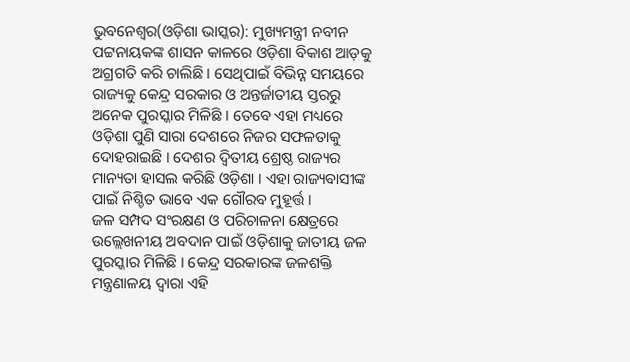ଭୁବନେଶ୍ୱର(ଓଡ଼ିଶା ଭାସ୍କର): ମୁଖ୍ୟମନ୍ତ୍ରୀ ନବୀନ ପଟ୍ଟନାୟକଙ୍କ ଶାସନ କାଳରେ ଓଡ଼ିଶା ବିକାଶ ଆଡ଼କୁ ଅଗ୍ରଗତି କରି ଚାଲିଛି । ସେଥିପାଇଁ ବିଭିନ୍ନ ସମୟରେ ରାଜ୍ୟକୁ କେନ୍ଦ୍ର ସରକାର ଓ ଅନ୍ତର୍ଜାତୀୟ ସ୍ତରରୁ ଅନେକ ପୁରସ୍କାର ମିଳିଛି । ତେବେ ଏହା ମଧ୍ୟରେ ଓଡ଼ିଶା ପୁଣି ସାରା ଦେଶରେ ନିଜର ସଫଳତାକୁ ଦୋହରାଇଛି । ଦେଶର ଦ୍ୱିତୀୟ ଶ୍ରେଷ୍ଠ ରାଜ୍ୟର ମାନ୍ୟତା ହାସଲ କରିଛି ଓଡ଼ିଶା । ଏହା ରାଜ୍ୟବାସୀଙ୍କ ପାଇଁ ନିଶ୍ଚିତ ଭାବେ ଏକ ଗୌରବ ମୁହୂର୍ତ୍ତ ।
ଜଳ ସମ୍ପଦ ସଂରକ୍ଷଣ ଓ ପରିଚାଳନା କ୍ଷେତ୍ରରେ ଉଲ୍ଲେଖନୀୟ ଅବଦାନ ପାଇଁ ଓଡ଼ିଶାକୁ ଜାତୀୟ ଜଳ ପୁରସ୍କାର ମିଳିଛି । କେନ୍ଦ୍ର ସରକାରଙ୍କ ଜଳଶକ୍ତି ମନ୍ତ୍ରଣାଳୟ ଦ୍ୱାରା ଏହି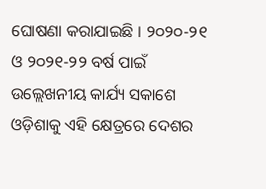ଘୋଷଣା କରାଯାଇଛି । ୨୦୨୦-୨୧ ଓ ୨୦୨୧-୨୨ ବର୍ଷ ପାଇଁ ଉଲ୍ଲେଖନୀୟ କାର୍ଯ୍ୟ ସକାଶେ ଓଡ଼ିଶାକୁ ଏହି କ୍ଷେତ୍ରରେ ଦେଶର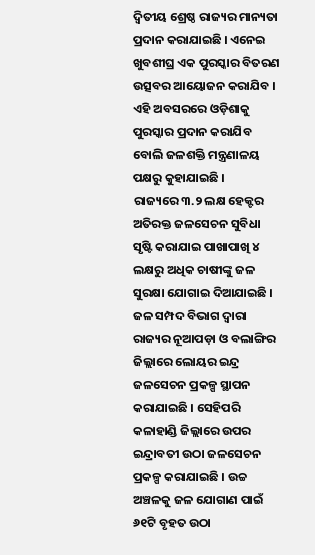ଦ୍ୱିତୀୟ ଶ୍ରେଷ୍ଠ ରାଜ୍ୟର ମାନ୍ୟତା ପ୍ରଦାନ କରାଯାଇଛି । ଏନେଇ ଖୁବଶୀଘ୍ର ଏକ ପୁରସ୍କାର ବିତରଣ ଉତ୍ସବର ଆୟୋଜନ କରାଯିବ । ଏହି ଅବସରରେ ଓଡ଼ିଶାକୁ ପୁରସ୍କାର ପ୍ରଦାନ କରାଯିବ ବୋଲି ଜଳଶକ୍ତି ମନ୍ତ୍ରଣାଳୟ ପକ୍ଷରୁ କୁହାଯାଇଛି ।
ରାଜ୍ୟରେ ୩.୨ ଲକ୍ଷ ହେକ୍ଟର ଅତିରକ୍ତ ଜଳସେଚନ ସୁବିଧା ସୃଷ୍ଟି କରାଯାଇ ପାଖାପାଖି ୪ ଲକ୍ଷରୁ ଅଧିକ ଚାଷୀଙ୍କୁ ଜଳ ସୁରକ୍ଷା ଯୋଗାଇ ଦିଆଯାଇଛି । ଜଳ ସମ୍ପଦ ବିଭାଗ ଦ୍ୱାରା ରାଜ୍ୟର ନୂଆପଡ଼ା ଓ ବଲାଙ୍ଗିର ଜିଲ୍ଲାରେ ଲୋୟର ଇନ୍ଦ୍ର ଜଳସେଚନ ପ୍ରକଳ୍ପ ସ୍ଥାପନ କରାଯାଇଛି । ସେହିପରି କଳାହାଣ୍ଡି ଜିଲ୍ଲାରେ ଉପର ଇନ୍ଦ୍ରାବତୀ ଉଠା ଜଳସେଚନ ପ୍ରକଳ୍ପ କରାଯାଇଛି । ଉଚ୍ଚ ଅଞ୍ଚଳକୁ ଜଳ ଯୋଗାଣ ପାଇଁ ୬୧ଟି ବୃହତ ଉଠା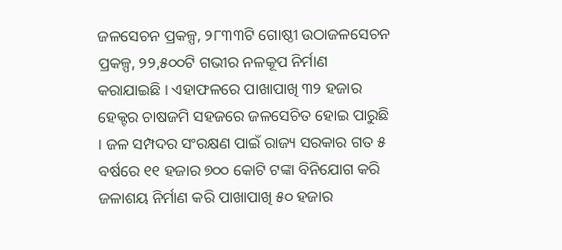ଜଳସେଚନ ପ୍ରକଳ୍ପ, ୨୮୩୩ଟି ଗୋଷ୍ଠୀ ଉଠାଜଳସେଚନ ପ୍ରକଳ୍ପ, ୨୨,୫୦୦ଟି ଗଭୀର ନଳକୂପ ନିର୍ମାଣ କରାଯାଇଛି । ଏହାଫଳରେ ପାଖାପାଖି ୩୨ ହଜାର ହେକ୍ଟର ଚାଷଜମି ସହଜରେ ଜଳସେଚିତ ହୋଇ ପାରୁଛି । ଜଳ ସମ୍ପଦର ସଂରକ୍ଷଣ ପାଇଁ ରାଜ୍ୟ ସରକାର ଗତ ୫ ବର୍ଷରେ ୧୧ ହଜାର ୭୦୦ କୋଟି ଟଙ୍କା ବିନିଯୋଗ କରି ଜଳାଶୟ ନିର୍ମାଣ କରି ପାଖାପାଖି ୫୦ ହଜାର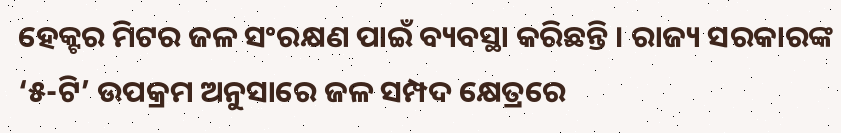ହେକ୍ଟର ମିଟର ଜଳ ସଂରକ୍ଷଣ ପାଇଁ ବ୍ୟବସ୍ଥା କରିଛନ୍ତି । ରାଜ୍ୟ ସରକାରଙ୍କ ‘୫-ଟି’ ଉପକ୍ରମ ଅନୁସାରେ ଜଳ ସମ୍ପଦ କ୍ଷେତ୍ରରେ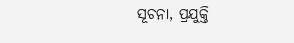ସୂଚନା, ପ୍ରଯୁକ୍ତି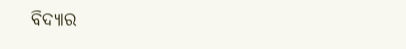ବିଦ୍ୟାର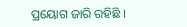ପ୍ରୟୋଗ ଜାରି ରହିଛି ।